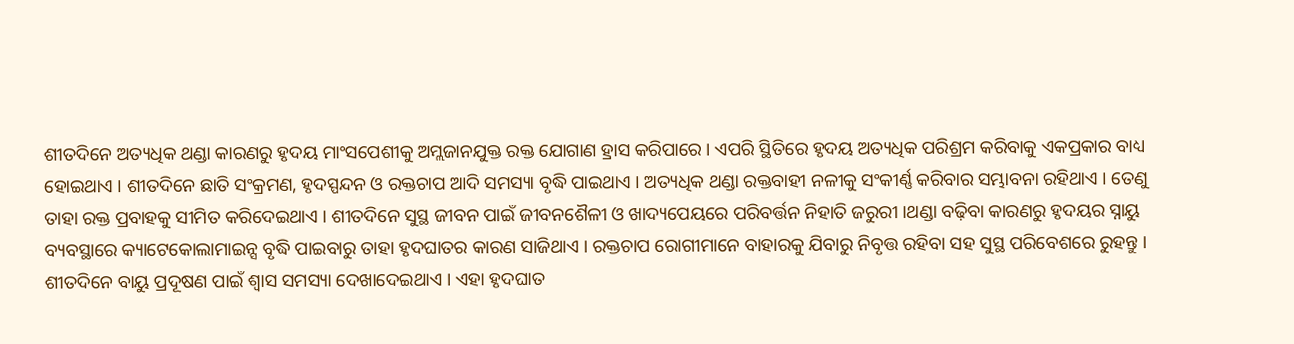ଶୀତଦିନେ ଅତ୍ୟଧିକ ଥଣ୍ଡା କାରଣରୁ ହୃଦୟ ମାଂସପେଶୀକୁ ଅମ୍ଲଜାନଯୁକ୍ତ ରକ୍ତ ଯୋଗାଣ ହ୍ରାସ କରିପାରେ । ଏପରି ସ୍ଥିତିରେ ହୃଦୟ ଅତ୍ୟଧିକ ପରିଶ୍ରମ କରିବାକୁ ଏକପ୍ରକାର ବାଧ୍ୟ ହୋଇଥାଏ । ଶୀତଦିନେ ଛାତି ସଂକ୍ରମଣ, ହୃଦସ୍ପନ୍ଦନ ଓ ରକ୍ତଚାପ ଆଦି ସମସ୍ୟା ବୃଦ୍ଧି ପାଇଥାଏ । ଅତ୍ୟଧିକ ଥଣ୍ଡା ରକ୍ତବାହୀ ନଳୀକୁ ସଂକୀର୍ଣ୍ଣ କରିବାର ସମ୍ଭାବନା ରହିଥାଏ । ତେଣୁ ତାହା ରକ୍ତ ପ୍ରବାହକୁ ସୀମିତ କରିଦେଇଥାଏ । ଶୀତଦିନେ ସୁସ୍ଥ ଜୀବନ ପାଇଁ ଜୀବନଶୈଳୀ ଓ ଖାଦ୍ୟପେୟରେ ପରିବର୍ତ୍ତନ ନିହାତି ଜରୁରୀ ।ଥଣ୍ଡା ବଢ଼ିବା କାରଣରୁ ହୃଦୟର ସ୍ନାୟୁ ବ୍ୟବସ୍ଥାରେ କ୍ୟାଟେକୋଲାମାଇନ୍ସ ବୃଦ୍ଧି ପାଇବାରୁ ତାହା ହୃଦଘାତର କାରଣ ସାଜିଥାଏ । ରକ୍ତଚାପ ରୋଗୀମାନେ ବାହାରକୁ ଯିବାରୁ ନିବୃତ୍ତ ରହିବା ସହ ସୁସ୍ଥ ପରିବେଶରେ ରୁହନ୍ତୁ । ଶୀତଦିନେ ବାୟୁ ପ୍ରଦୂଷଣ ପାଇଁ ଶ୍ୱାସ ସମସ୍ୟା ଦେଖାଦେଇଥାଏ । ଏହା ହୃଦଘାତ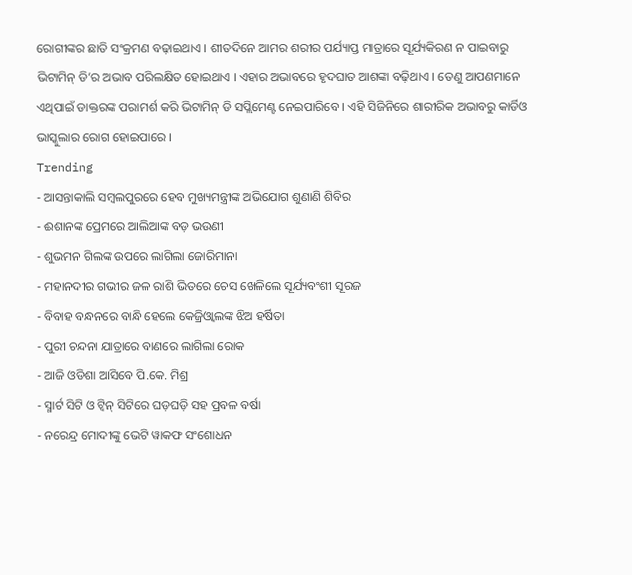ରୋଗୀଙ୍କର ଛାତି ସଂକ୍ରମଣ ବଢ଼ାଇଥାଏ । ଶୀତଦିନେ ଆମର ଶରୀର ପର୍ଯ୍ୟାପ୍ତ ମାତ୍ରାରେ ସୂର୍ଯ୍ୟକିରଣ ନ ପାଇବାରୁ ଭିଟାମିନ୍ ଡି’ର ଅଭାବ ପରିଲକ୍ଷିତ ହୋଇଥାଏ । ଏହାର ଅଭାବରେ ହୃଦଘାତ ଆଶଙ୍କା ବଢ଼ିଥାଏ । ତେଣୁ ଆପଣମାନେ ଏଥିପାଇଁ ଡାକ୍ତରଙ୍କ ପରାମର୍ଶ କରି ଭିଟାମିନ୍ ଡି ସପ୍ଲିମେଣ୍ଟ ନେଇପାରିବେ । ଏହି ସିଜିନିରେ ଶାରୀରିକ ଅଭାବରୁ କାର୍ଡିଓ ଭାସ୍କୁଲାର ରୋଗ ହୋଇପାରେ ।
Trending
- ଆସନ୍ତାକାଲି ସମ୍ବଲପୁରରେ ହେବ ମୁଖ୍ୟମନ୍ତ୍ରୀଙ୍କ ଅଭିଯୋଗ ଶୁଣାଣି ଶିବିର
- ଈଶାନଙ୍କ ପ୍ରେମରେ ଆଲିଆଙ୍କ ବଡ଼ ଭଉଣୀ
- ଶୁଭମନ ଗିଲଙ୍କ ଉପରେ ଲାଗିଲା ଜୋରିମାନା
- ମହାନଦୀର ଗଭୀର ଜଳ ରାଶି ଭିତରେ ଚେସ ଖେଳିଲେ ସୂର୍ଯ୍ୟବଂଶୀ ସୂରଜ
- ବିବାହ ବନ୍ଧନରେ ବାନ୍ଧି ହେଲେ କେଜ୍ରିଓ୍ବାଲଙ୍କ ଝିଅ ହର୍ଷିତା
- ପୁରୀ ଚନ୍ଦନା ଯାତ୍ରାରେ ବାଣରେ ଲାଗିଲା ରୋକ
- ଆଜି ଓଡିଶା ଆସିବେ ପି.କେ. ମିଶ୍ର
- ସ୍ମାର୍ଟ ସିଟି ଓ ଟ୍ଵିନ୍ ସିଟିରେ ଘଡ଼ଘଡ଼ି ସହ ପ୍ରବଳ ବର୍ଷା
- ନରେନ୍ଦ୍ର ମୋଦୀଙ୍କୁ ଭେଟି ୱାକଫ ସଂଶୋଧନ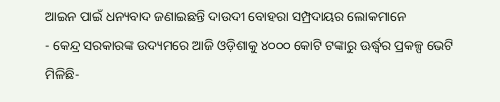ଆଇନ ପାଇଁ ଧନ୍ୟବାଦ ଜଣାଇଛନ୍ତି ଦାଉଦୀ ବୋହରା ସମ୍ପ୍ରଦାୟର ଲୋକମାନେ
- କେନ୍ଦ୍ର ସରକାରଙ୍କ ଉଦ୍ୟମରେ ଆଜି ଓଡ଼ିଶାକୁ ୪୦୦୦ କୋଟି ଟଙ୍କାରୁ ଊର୍ଦ୍ଧ୍ବର ପ୍ରକଳ୍ପ ଭେଟି ମିଳିଛି-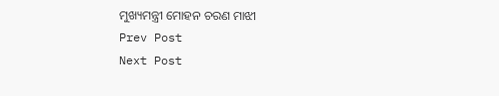ମୁଖ୍ୟମନ୍ତ୍ରୀ ମୋହନ ଚରଣ ମାଝୀ
Prev Post
Next Post